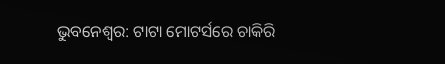ଭୁବନେଶ୍ୱର: ଟାଟା ମୋଟର୍ସରେ ଚାକିରି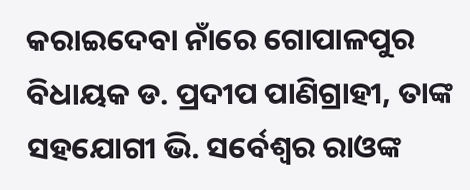କରାଇଦେବା ନାଁରେ ଗୋପାଳପୁର ବିଧାୟକ ଡ. ପ୍ରଦୀପ ପାଣିଗ୍ରାହୀ, ତାଙ୍କ ସହଯୋଗୀ ଭି. ସର୍ବେଶ୍ୱର ରାଓଙ୍କ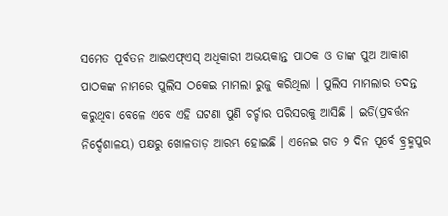ସମେତ ପୂର୍ବତନ ଆଇଏଫ୍ଏସ୍ ଅଧିକାରୀ ଅଭୟକାନ୍ତ ପାଠକ ଓ ତାଙ୍କ ପୁଅ ଆକାଶ ପାଠକଙ୍କ ନାମରେ ପୁଲିସ ଠକେଇ ମାମଲା ରୁଜୁ କରିଥିଲା । ପୁଲିସ ମାମଲାର ତଦନ୍ତ କରୁଥିବା ବେଳେ ଏବେ ଏହି ଘଟଣା ପୁଣି ଚର୍ଚ୍ଚାର ପରିସରକୁ ଆସିଛି । ଇଡି(ପ୍ରବର୍ତ୍ତନ ନିର୍ଦ୍ଦେଶାଳୟ) ପକ୍ଷରୁ ଖୋଳତାଡ଼ ଆରମ୍ଭ ହୋଇଛି । ଏନେଇ ଗତ ୨ ଦିନ ପୂର୍ବେ ବ୍ର୍ରହ୍ମପୁର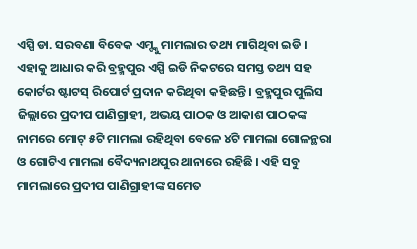ଏସ୍ପି ଡା. ସରବଣା ବିବେକ ଏମ୍ଙ୍କୁ ମାମଲାର ତଥ୍ୟ ମାଗିଥିବା ଇଡି । ଏହାକୁ ଆଧାର କରି ବ୍ରହ୍ମପୁର ଏସ୍ପି ଇଡି ନିକଟରେ ସମସ୍ତ ତଥ୍ୟ ସହ କୋର୍ଟର ଷ୍ଟାଟସ୍ ରିପୋର୍ଟ ପ୍ରଦାନ କରିଥିବା କହିଛନ୍ତି । ବ୍ରହ୍ମପୁର ପୁଲିସ ଜିଲ୍ଲାରେ ପ୍ରଦୀପ ପାଣିଗ୍ରାହୀ, ଅଭୟ ପାଠକ ଓ ଆକାଶ ପାଠକଙ୍କ ନାମରେ ମୋଟ୍ ୫ଟି ମାମଲା ରହିଥିବା ବେଳେ ୪ଟି ମାମଲା ଗୋଳନ୍ଥରା ଓ ଗୋଟିଏ ମାମଲା ବୈଦ୍ୟନାଥପୁର ଥାନାରେ ରହିଛି । ଏହି ସବୁ ମାମଲାରେ ପ୍ରଦୀପ ପାଣିଗ୍ରାହୀଙ୍କ ସମେତ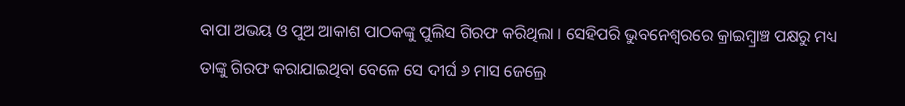ବାପା ଅଭୟ ଓ ପୁଅ ଆକାଶ ପାଠକଙ୍କୁ ପୁଲିସ ଗିରଫ କରିଥିଲା । ସେହିପରି ଭୁବନେଶ୍ୱରରେ କ୍ରାଇମ୍ବ୍ରାଞ୍ଚ ପକ୍ଷରୁ ମଧ୍ୟ ତାଙ୍କୁ ଗିରଫ କରାଯାଇଥିବା ବେଳେ ସେ ଦୀର୍ଘ ୬ ମାସ ଜେଲ୍ରେ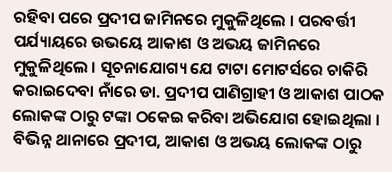ରହିବା ପରେ ପ୍ରଦୀପ ଜାମିନରେ ମୁକୁଳିଥିଲେ । ପରବର୍ତ୍ତୀ ପର୍ଯ୍ୟାୟରେ ଉଭୟେ ଆକାଶ ଓ ଅଭୟ ଜାମିନରେ ମୁକୁଳିଥିଲେ । ସୂଚନାଯୋଗ୍ୟ ଯେ ଟାଟା ମୋଟର୍ସରେ ଚାକିରି କରାଇଦେବା ନାଁରେ ଡା. ପ୍ରଦୀପ ପାଣିଗ୍ରାହୀ ଓ ଆକାଶ ପାଠକ ଲୋକଙ୍କ ଠାରୁ ଟଙ୍କା ଠକେଇ କରିବା ଅଭିଯୋଗ ହୋଇଥିଲା । ବିଭିନ୍ନ ଥାନାରେ ପ୍ରଦୀପ, ଆକାଶ ଓ ଅଭୟ ଲୋକଙ୍କ ଠାରୁ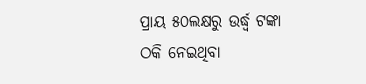ପ୍ରାୟ ୫୦ଲକ୍ଷରୁ ଉର୍ଦ୍ଧ୍ୱ ଟଙ୍କା ଠକି ନେଇଥିବା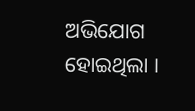ଅଭିଯୋଗ ହୋଇଥିଲା ।